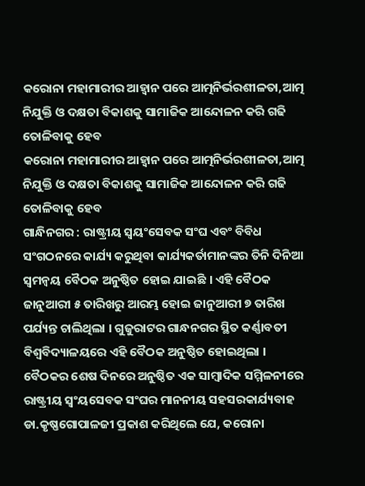କରୋନା ମହାମାରୀର ଆହ୍ୱାନ ପରେ ଆତ୍ମନିର୍ଭରଶୀଳତା,ଆତ୍ମ ନିଯୁକ୍ତି ଓ ଦକ୍ଷତା ବିକାଶକୁ ସାମାଜିକ ଆନ୍ଦୋଳନ କରି ଗଢି ତୋଳିବାକୁ ହେବ
କରୋନା ମହାମାରୀର ଆହ୍ୱାନ ପରେ ଆତ୍ମନିର୍ଭରଶୀଳତା,ଆତ୍ମ ନିଯୁକ୍ତି ଓ ଦକ୍ଷତା ବିକାଶକୁ ସାମାଜିକ ଆନ୍ଦୋଳନ କରି ଗଢି ତୋଳିବାକୁ ହେବ
ଗାନ୍ଧିନଗର : ରାଷ୍ଟ୍ରୀୟ ସ୍ୱୟଂସେବକ ସଂଘ ଏବଂ ବିବିଧ ସଂଗଠନରେ କାର୍ଯ୍ୟ କରୁଥିବା କାର୍ଯ୍ୟକର୍ତାମାନଙ୍କର ତିନି ଦିନିଆ ସ୍ୱମନ୍ୱୟ ବୈଠକ ଅନୁଷ୍ଠିତ ହୋଇ ଯାଇଛି । ଏହି ବୈଠକ ଜାନୁଆରୀ ୫ ତାରିଖରୁ ଆରମ୍ଭ ହୋଇ ଜାନୁଆରୀ ୭ ତାରିଖ ପର୍ଯ୍ୟନ୍ତ ଚାଲିଥିଲା । ଗୁଜୁରାଟର ଗାନ୍ଧନଗର ସ୍ଥିତ କର୍ଣ୍ଣାବତୀ ବିଶ୍ୱବିଦ୍ୟାଳୟରେ ଏହି ବୈଠକ ଅନୁଷ୍ଠିତ ହୋଇଥିଲା ।
ବୈଠକର ଶେଷ ଦିନରେ ଅନୁଷ୍ଠିତ ଏକ ସାମ୍ବାଦିକ ସମ୍ମିଳନୀରେ ରାଷ୍ଟ୍ରୀୟ ସ୍ୱଂୟସେବକ ସଂଘର ମାନନୀୟ ସହସରକାର୍ଯ୍ୟବାହ ଡା.କୃଷ୍ଣଗୋପାଳଜୀ ପ୍ରକାଶ କରିଥିଲେ ଯେ, କରୋନା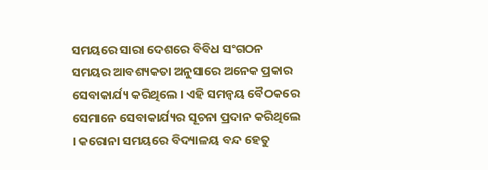ସମୟରେ ସାରା ଦେଶରେ ବିବିଧ ସଂଗଠନ ସମୟର ଆବଶ୍ୟକତା ଅନୁସାରେ ଅନେକ ପ୍ରକାର ସେବାକାର୍ଯ୍ୟ କରିଥିଲେ । ଏହି ସମନ୍ୱୟ ବୈଠକରେ ସେମାନେ ସେବାକାର୍ଯ୍ୟର ସୂଚନା ପ୍ରଦାନ କରିଥିଲେ । କରୋନା ସମୟରେ ବିଦ୍ୟାଳୟ ବନ୍ଦ ହେତୁ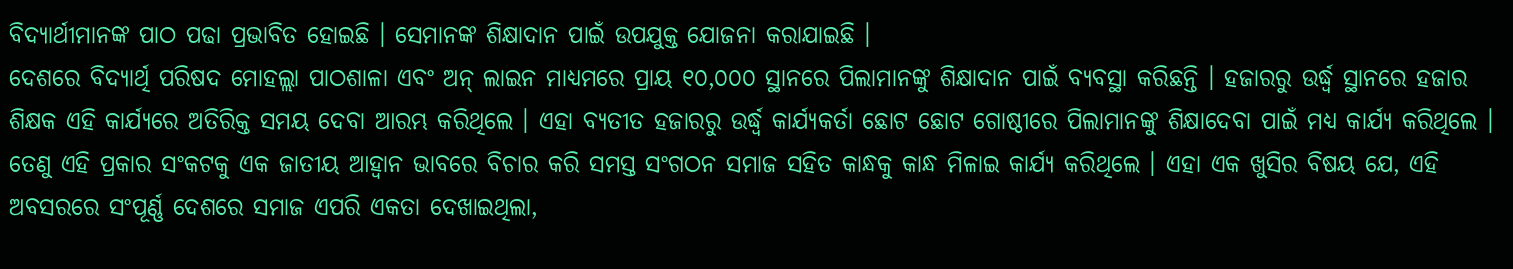ବିଦ୍ୟାର୍ଥୀମାନଙ୍କ ପାଠ ପଢା ପ୍ରଭାବିତ ହୋଇଛି । ସେମାନଙ୍କ ଶିକ୍ଷାଦାନ ପାଇଁ ଉପଯୁକ୍ତ ଯୋଜନା କରାଯାଇଛି ।
ଦେଶରେ ବିଦ୍ୟାର୍ଥି ପରିଷଦ ମୋହଲ୍ଲା ପାଠଶାଳା ଏବଂ ଅନ୍ ଲାଇନ ମାଧ୍ୟମରେ ପ୍ରାୟ ୧୦,୦୦୦ ସ୍ଥାନରେ ପିଲାମାନଙ୍କୁ ଶିକ୍ଷାଦାନ ପାଇଁ ବ୍ୟବସ୍ଥା କରିଛନ୍ତି । ହଜାରରୁ ଉର୍ଦ୍ଧ୍ୱ ସ୍ଥାନରେ ହଜାର ଶିକ୍ଷକ ଏହି କାର୍ଯ୍ୟରେ ଅତିରିକ୍ତ ସମୟ ଦେବା ଆରମ୍ଭ କରିଥିଲେ । ଏହା ବ୍ୟତୀତ ହଜାରରୁ ଉର୍ଦ୍ଧ୍ୱ କାର୍ଯ୍ୟକର୍ତା ଛୋଟ ଛୋଟ ଗୋଷ୍ଠୀରେ ପିଲାମାନଙ୍କୁ ଶିକ୍ଷାଦେବା ପାଇଁ ମଧ୍ୟ କାର୍ଯ୍ୟ କରିଥିଲେ । ତେଣୁ ଏହି ପ୍ରକାର ସଂକଟକୁ ଏକ ଜାତୀୟ ଆହ୍ୱାନ ଭାବରେ ବିଚାର କରି ସମସ୍ତ ସଂଗଠନ ସମାଜ ସହିତ କାନ୍ଧକୁ କାନ୍ଧ ମିଳାଇ କାର୍ଯ୍ୟ କରିଥିଲେ । ଏହା ଏକ ଖୁସିର ବିଷୟ ଯେ, ଏହି ଅବସରରେ ସଂପୂର୍ଣ୍ଣ ଦେଶରେ ସମାଜ ଏପରି ଏକତା ଦେଖାଇଥିଲା,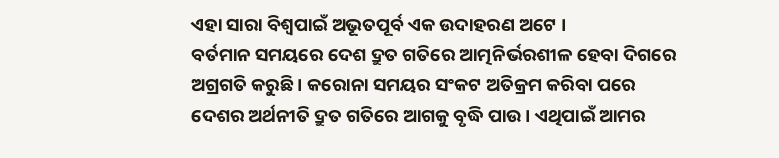ଏହା ସାରା ବିଶ୍ୱପାଇଁ ଅଭୂତପୂର୍ବ ଏକ ଉଦାହରଣ ଅଟେ ।
ବର୍ତମାନ ସମୟରେ ଦେଶ ଦ୍ରୁତ ଗତିରେ ଆତ୍ମନିର୍ଭରଶୀଳ ହେବା ଦିଗରେ ଅଗ୍ରଗତି କରୁଛି । କରୋନା ସମୟର ସଂକଟ ଅତିକ୍ରମ କରିବା ପରେ ଦେଶର ଅର୍ଥନୀତି ଦ୍ରୁତ ଗତିରେ ଆଗକୁ ବୃଦ୍ଧି ପାଉ । ଏଥିପାଇଁ ଆମର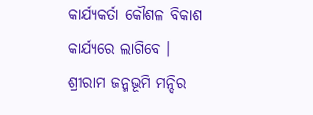କାର୍ଯ୍ୟକର୍ତା କୌଶଳ ବିକାଶ କାର୍ଯ୍ୟରେ ଲାଗିବେ ।
ଶ୍ରୀରାମ ଜନ୍ମଭୂମି ମନ୍ଦିର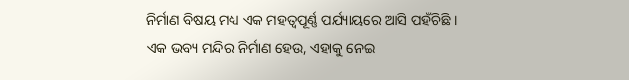ନିର୍ମାଣ ବିଷୟ ମଧ୍ୟ ଏକ ମହତ୍ୱପୂର୍ଣ୍ଣ ପର୍ଯ୍ୟାୟରେ ଆସି ପହଁଚିଛି । ଏକ ଭବ୍ୟ ମନ୍ଦିର ନିର୍ମାଣ ହେଉ, ଏହାକୁ ନେଇ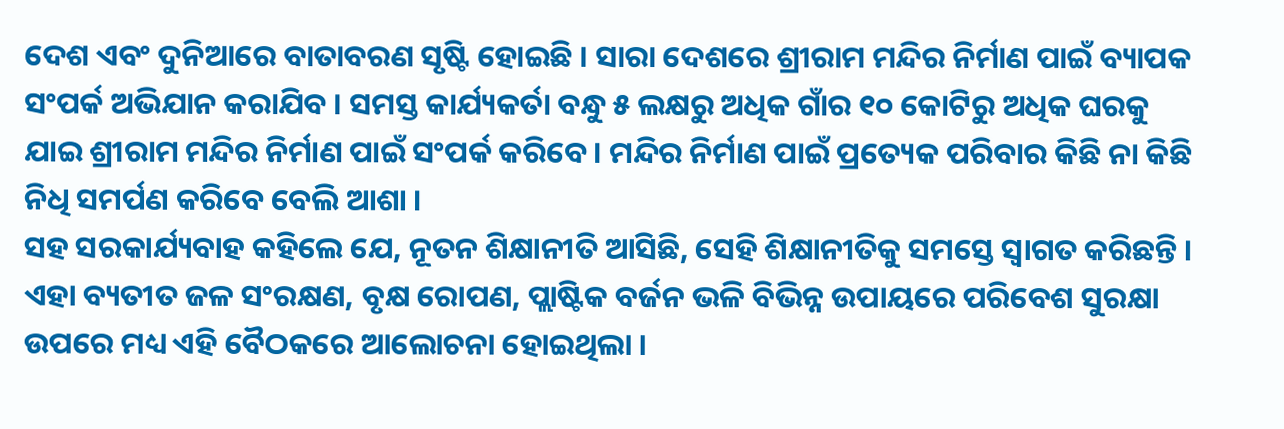ଦେଶ ଏବଂ ଦୁନିଆରେ ବାତାବରଣ ସୃଷ୍ଟି ହୋଇଛି । ସାରା ଦେଶରେ ଶ୍ରୀରାମ ମନ୍ଦିର ନିର୍ମାଣ ପାଇଁ ବ୍ୟାପକ ସଂପର୍କ ଅଭିଯାନ କରାଯିବ । ସମସ୍ତ କାର୍ଯ୍ୟକର୍ତା ବନ୍ଧୁ ୫ ଲକ୍ଷରୁ ଅଧିକ ଗାଁର ୧୦ କୋଟିରୁ ଅଧିକ ଘରକୁ ଯାଇ ଶ୍ରୀରାମ ମନ୍ଦିର ନିର୍ମାଣ ପାଇଁ ସଂପର୍କ କରିବେ । ମନ୍ଦିର ନିର୍ମାଣ ପାଇଁ ପ୍ରତ୍ୟେକ ପରିବାର କିଛି ନା କିଛି ନିଧି ସମର୍ପଣ କରିବେ ବେଲି ଆଶା ।
ସହ ସରକାର୍ଯ୍ୟବାହ କହିଲେ ଯେ, ନୂତନ ଶିକ୍ଷାନୀତି ଆସିଛି, ସେହି ଶିକ୍ଷାନୀତିକୁ ସମସ୍ତେ ସ୍ୱାଗତ କରିଛନ୍ତି ।
ଏହା ବ୍ୟତୀତ ଜଳ ସଂରକ୍ଷଣ, ବୃକ୍ଷ ରୋପଣ, ପ୍ଲାଷ୍ଟିକ ବର୍ଜନ ଭଳି ବିଭିନ୍ନ ଉପାୟରେ ପରିବେଶ ସୁରକ୍ଷା ଉପରେ ମଧ୍ୟ ଏହି ବୈଠକରେ ଆଲୋଚନା ହୋଇଥିଲା ।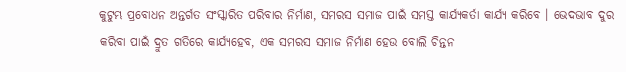କୁଟୁମ୍ଭ ପ୍ରବୋଧନ ଅନ୍ତର୍ଗତ ସଂସ୍କାରିତ ପରିବାର ନିର୍ମାଣ, ସମରସ ସମାଜ ପାଇଁ ସମସ୍ତ କାର୍ଯ୍ୟକର୍ତା କାର୍ଯ୍ୟ କରିବେ । ଭେଦଭାବ ଦୁର କରିବା ପାଇଁ ଦ୍ରୁତ ଗତିରେ କାର୍ଯ୍ୟହେବ, ଏକ ସମରସ ସମାଜ ନିର୍ମାଣ ହେଉ ବୋଲି ଚିନ୍ତନ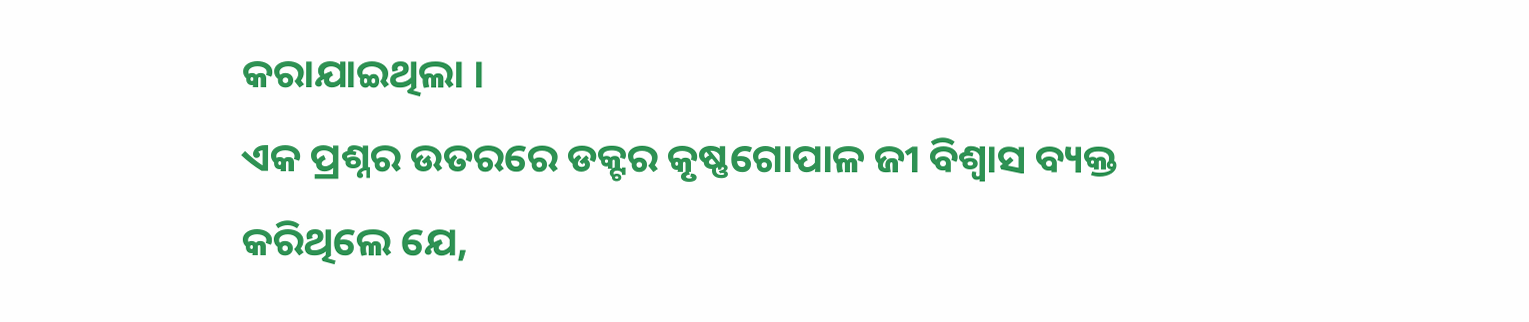କରାଯାଇଥିଲା ।
ଏକ ପ୍ରଶ୍ନର ଉତରରେ ଡକ୍ଟର କୃଷ୍ଣଗୋପାଳ ଜୀ ବିଶ୍ୱାସ ବ୍ୟକ୍ତ କରିଥିଲେ ଯେ,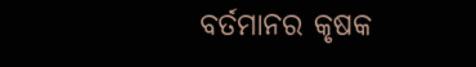ବର୍ତମାନର କୃଷକ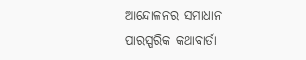ଆନ୍ଦୋଳନର ସମାଧାନ ପାରସ୍ପରିକ କଥାବାର୍ତା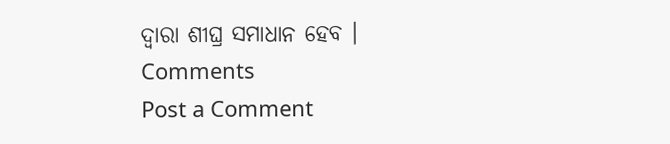ଦ୍ୱାରା ଶୀଘ୍ର ସମାଧାନ ହେବ ।
Comments
Post a Comment